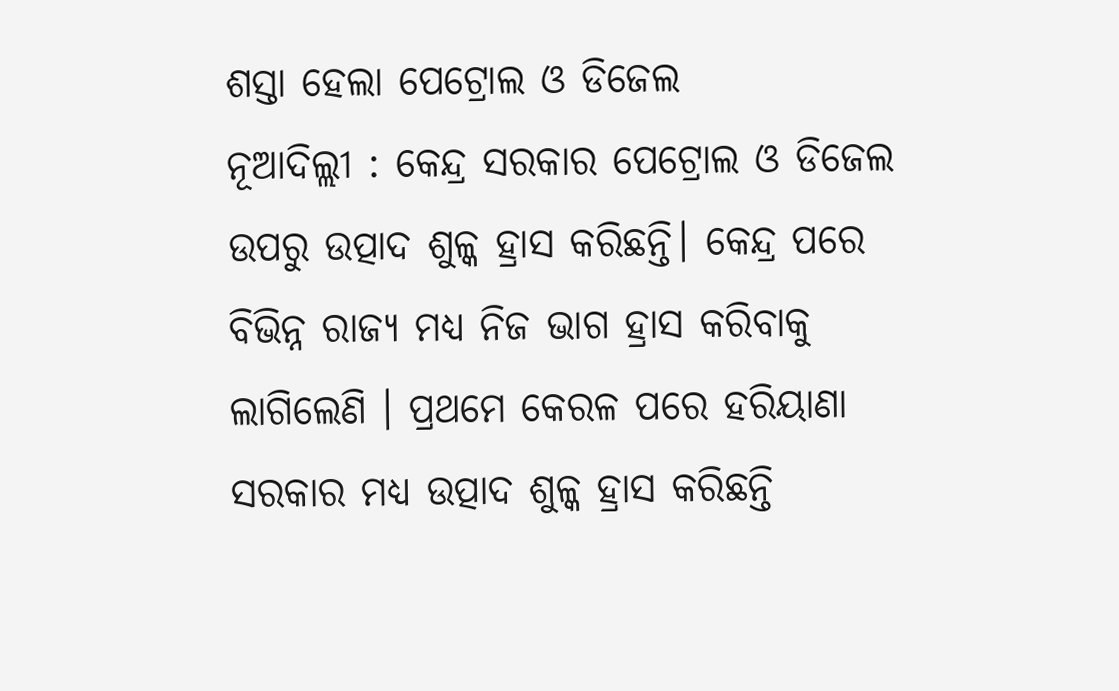ଶସ୍ତା ହେଲା ପେଟ୍ରୋଲ ଓ ଡିଜେଲ
ନୂଆଦିଲ୍ଲୀ : କେନ୍ଦ୍ର ସରକାର ପେଟ୍ରୋଲ ଓ ଡିଜେଲ ଉପରୁ ଉତ୍ପାଦ ଶୁଳ୍କ ହ୍ରାସ କରିଛନ୍ତି। କେନ୍ଦ୍ର ପରେ ବିଭିନ୍ନ ରାଜ୍ୟ ମଧ୍ୟ ନିଜ ଭାଗ ହ୍ରାସ କରିବାକୁ ଲାଗିଲେଣି । ପ୍ରଥମେ କେରଳ ପରେ ହରିୟାଣା ସରକାର ମଧ୍ୟ ଉତ୍ପାଦ ଶୁଳ୍କ ହ୍ରାସ କରିଛନ୍ତି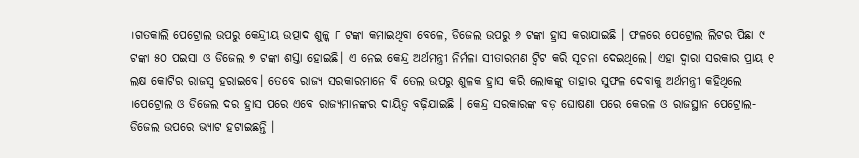।ଗତକାଲି ପେଟ୍ରୋଲ ଉପରୁ କେନ୍ଦ୍ରୀୟ ଉତ୍ପାଦ ଶୁଳ୍କ ୮ ଟଙ୍କା କମାଇଥିବା ବେଳେ, ଡିଜେଲ ଉପରୁ ୬ ଟଙ୍କା ହ୍ରାସ କରାଯାଇଛି । ଫଳରେ ପେଟ୍ରୋଲ ଲିଟର ପିଛା ୯ ଟଙ୍କା ୫୦ ପଇସା ଓ ଡିଜେଲ ୭ ଟଙ୍କା ଶସ୍ତା ହୋଇଛି। ଏ ନେଇ କେନ୍ଦ୍ର ଅର୍ଥମନ୍ତ୍ରୀ ନିର୍ମଳା ସୀତାରମଣ ଟ୍ବିଟ କରି ସୂଚନା ଦେଇଥିଲେ। ଏହା ଦ୍ବାରା ସରକାର ପ୍ରାୟ ୧ ଲକ୍ଷ କୋଟିର ରାଜସ୍ବ ହରାଇବେ। ତେବେ ରାଜ୍ୟ ସରକାରମାନେ ବି ତେଲ ଉପରୁ ଶୁଳକ ହ୍ରାସ କରି ଲୋକଙ୍କୁ ତାହାର ସୁଫଳ ଦେବାକୁ ଅର୍ଥମନ୍ତ୍ରୀ କହିଥିଲେ ।ପେଟ୍ରୋଲ ଓ ଡିଜେଲ ଦର ହ୍ରାସ ପରେ ଏବେ ରାଜ୍ୟମାନଙ୍କର ଦାୟିତ୍ୱ ବଢ଼ିଯାଇଛି । କେନ୍ଦ୍ର ସରକାରଙ୍କ ବଡ଼ ଘୋଷଣା ପରେ କେରଳ ଓ ରାଜସ୍ଥାନ ପେଟ୍ରୋଲ-ଡିଜେଲ ଉପରେ ଭ୍ୟାଟ ହଟାଇଛନ୍ତି ।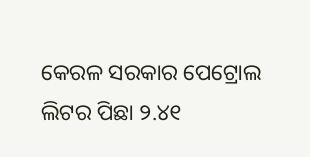କେରଳ ସରକାର ପେଟ୍ରୋଲ ଲିଟର ପିଛା ୨.୪୧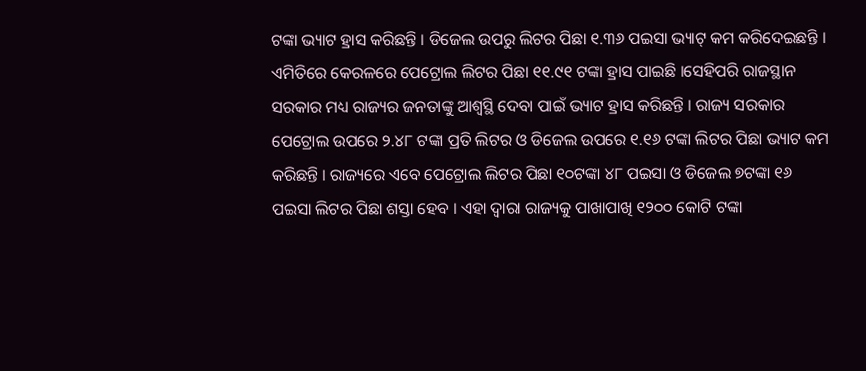ଟଙ୍କା ଭ୍ୟାଟ ହ୍ରାସ କରିଛନ୍ତି । ଡିଜେଲ ଉପରୁ ଲିଟର ପିଛା ୧.୩୬ ପଇସା ଭ୍ୟାଟ୍ କମ କରିଦେଇଛନ୍ତି । ଏମିତିରେ କେରଳରେ ପେଟ୍ରୋଲ ଲିଟର ପିଛା ୧୧.୯୧ ଟଙ୍କା ହ୍ରାସ ପାଇଛି ।ସେହିପରି ରାଜସ୍ଥାନ ସରକାର ମଧ୍ୟ ରାଜ୍ୟର ଜନତାଙ୍କୁ ଆଶ୍ୱସ୍ଥି ଦେବା ପାଇଁ ଭ୍ୟାଟ ହ୍ରାସ କରିଛନ୍ତି । ରାଜ୍ୟ ସରକାର ପେଟ୍ରୋଲ ଉପରେ ୨.୪୮ ଟଙ୍କା ପ୍ରତି ଲିଟର ଓ ଡିଜେଲ ଉପରେ ୧.୧୬ ଟଙ୍କା ଲିଟର ପିଛା ଭ୍ୟାଟ କମ କରିଛନ୍ତି । ରାଜ୍ୟରେ ଏବେ ପେଟ୍ରୋଲ ଲିଟର ପିଛା ୧୦ଟଙ୍କା ୪୮ ପଇସା ଓ ଡିଜେଲ ୭ଟଙ୍କା ୧୬ ପଇସା ଲିଟର ପିଛା ଶସ୍ତା ହେବ । ଏହା ଦ୍ୱାରା ରାଜ୍ୟକୁ ପାଖାପାଖି ୧୨୦୦ କୋଟି ଟଙ୍କା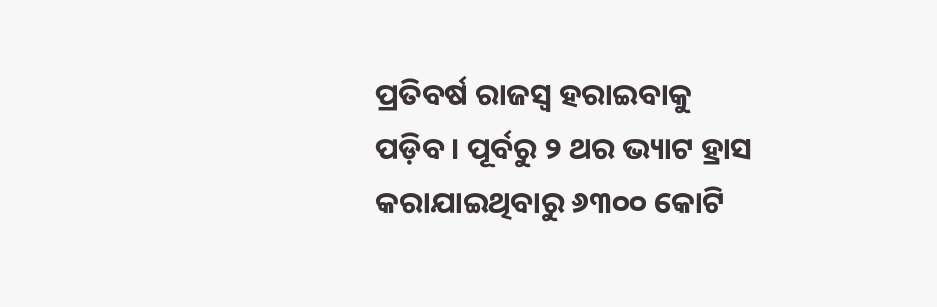ପ୍ରତିବର୍ଷ ରାଜସ୍ୱ ହରାଇବାକୁ ପଡ଼ିବ । ପୂର୍ବରୁ ୨ ଥର ଭ୍ୟାଟ ହ୍ରାସ କରାଯାଇଥିବାରୁ ୬୩୦୦ କୋଟି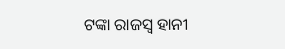ଟଙ୍କା ରାଜସ୍ୱ ହାନୀ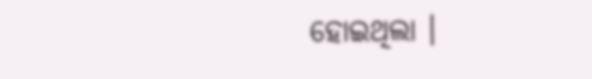ହୋଇଥିଲା ।